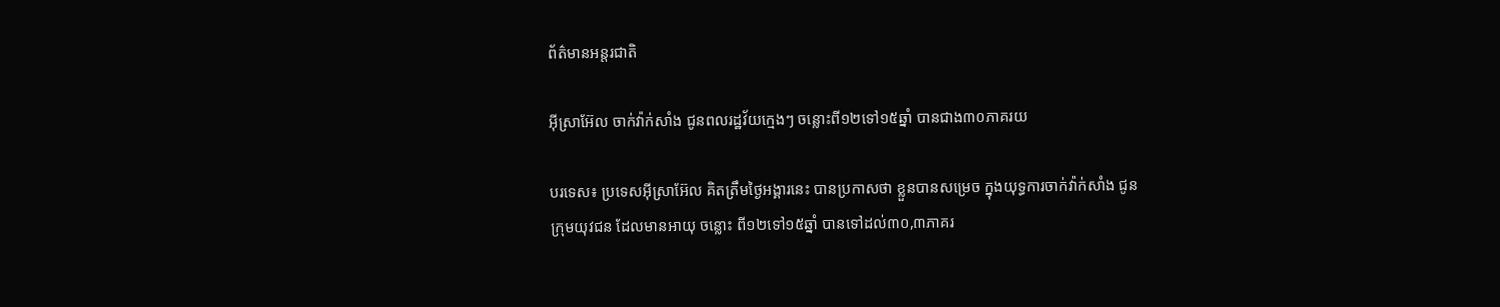ព័ត៌មានអន្តរជាតិ

អ៊ីស្រាអ៊ែល ចាក់វ៉ាក់សាំង ជូនពលរដ្ឋវ័យក្មេងៗ ចន្លោះពី១២ទៅ១៥ឆ្នាំ បានជាង៣០ភាគរយ

បរទេស៖ ប្រទេសអ៊ីស្រាអ៊ែល គិតត្រឹមថ្ងៃអង្គារនេះ បានប្រកាសថា ខ្លួនបានសម្រេច ក្នុងយុទ្ធការចាក់វ៉ាក់សាំង ជូនក្រុមយុវជន ដែលមានអាយុ ចន្លោះ ពី១២ទៅ១៥ឆ្នាំ បានទៅដល់៣០,៣ភាគរ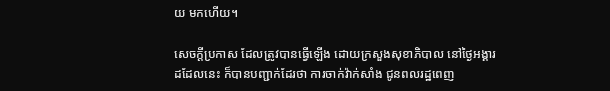យ មកហើយ។

សេចក្តីប្រកាស ដែលត្រូវបានធ្វើឡើង ដោយក្រសួងសុខាភិបាល នៅថ្ងៃអង្គារដដែលនេះ ក៏បានបញ្ជាក់ដែរថា ការចាក់វ៉ាក់សាំង ជូនពលរដ្ឋពេញ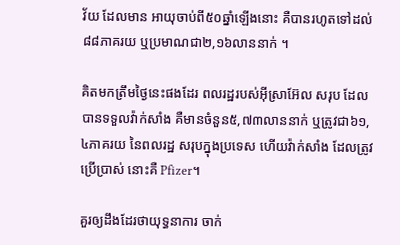វ័យ ដែលមាន អាយុចាប់ពី៥០ឆ្នាំឡើងនោះ គឺបានរហូតទៅដល់៨៨ភាគរយ ឬប្រមាណជា២,១៦លាននាក់ ។

គិតមកត្រឹមថ្ងៃនេះផងដែរ ពលរដ្ឋរបស់អ៊ីស្រាអ៊ែល សរុប ដែលបានទទួលវ៉ាក់សាំង គឺមានចំនួន៥,៧៣លាននាក់ ឬត្រូវជា៦១,៤ភាគរយ នៃពលរដ្ឋ សរុបក្នុងប្រទេស ហើយវ៉ាក់សាំង ដែលត្រូវប្រើប្រាស់ នោះគឺ Pfizer។

គួរឲ្យដឹងដែរថាយុទ្ធនាការ ចាក់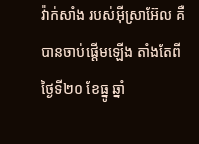វ៉ាក់សាំង របស់អ៊ីស្រាអ៊ែល គឺបានចាប់ផ្តើមឡើង តាំងតែពីថ្ងៃទី២០ ខែធ្នូ ឆ្នាំ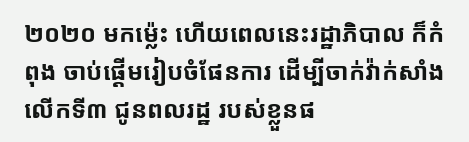២០២០ មកម្ល៉េះ ហើយពេលនេះរដ្ឋាភិបាល ក៏កំពុង ចាប់ផ្តើមរៀបចំផែនការ ដើម្បីចាក់វ៉ាក់សាំង លើកទី៣ ជូនពលរដ្ឋ របស់ខ្លួនផ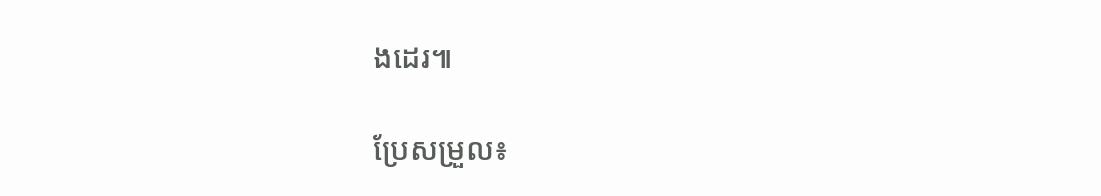ងដេរ៕

ប្រែសម្រួល៖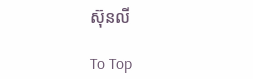ស៊ុនលី

To Top